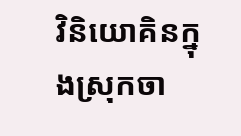វិនិយោគិនក្នុងស្រុកចា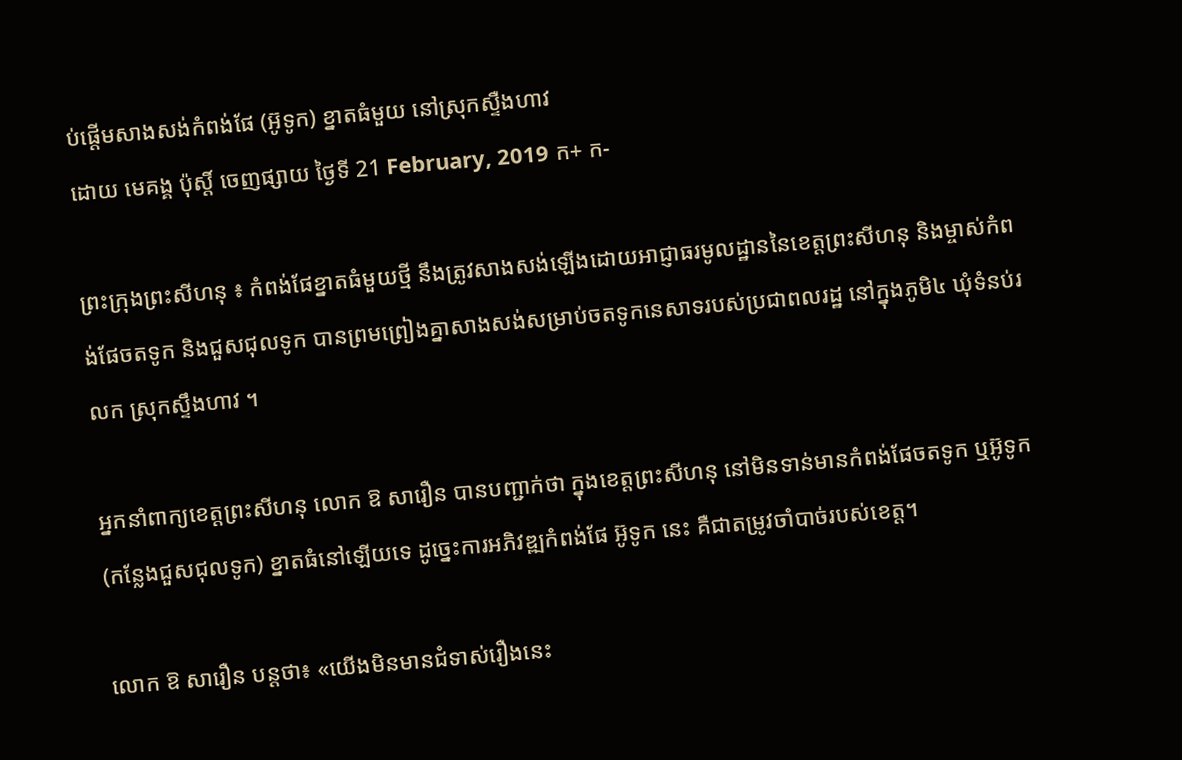ប់ផ្តើមសាងសង់កំពង់ផែ (អ៊ូទូក) ខ្នាតធំមួយ នៅស្រុកស្ទឺងហាវ
ដោយ មេគង្គ ប៉ុស្តិ៍ ចេញផ្សាយ ថ្ងៃទី 21 February, 2019 ក+ ក-

ព្រះក្រុងព្រះសីហនុ ៖ កំពង់ផែខ្នាតធំមួយថ្មី នឹងត្រូវសាងសង់ឡើងដោយអាជ្ញាធរមូលដ្ឋាននៃខេត្តព្រះសីហនុ និងម្ចាស់កំពង់ផែចតទូក និងជួសជុលទូក បានព្រមព្រៀងគ្នាសាងសង់សម្រាប់ចតទូកនេសាទរបស់ប្រជាពលរដ្ឋ នៅក្នុងភូមិ៤ ឃុំទំនប់រលក ស្រុកស្ទឹងហាវ ។

អ្នកនាំពាក្យខេត្ដព្រះសីហនុ លោក ឱ សារឿន បានបញ្ជាក់ថា ក្នុងខេត្ដព្រះសីហនុ នៅមិនទាន់មានកំពង់ផែចតទូក ឬអ៊ូទូក (កន្លែងជួសជុលទូក) ខ្នាតធំនៅឡើយទេ ដូច្នេះការអភិវឌ្ឍកំពង់ផែ អ៊ូទូក នេះ គឺជាតម្រូវចាំបាច់របស់ខេត្ដ។

លោក ឱ សារឿន បន្តថា៖ «យើងមិនមានជំទាស់រឿងនេះ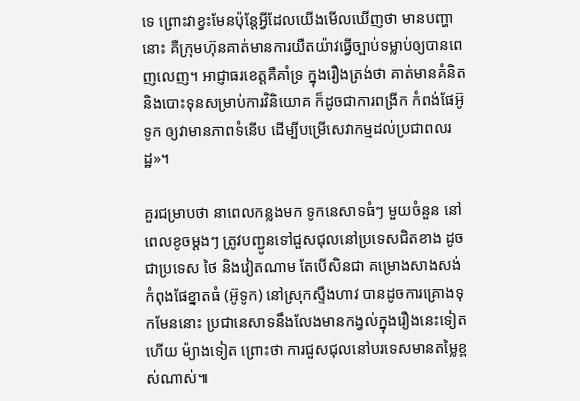ទេ ព្រោះវាខ្វះមែនប៉ុន្ដែអ្វីដែលយើងមើលឃើញថា មានបញ្ហានោះ គឺក្រុមហ៊ុនគាត់មានការយឺតយ៉ាវធ្វើច្បាប់ទម្លាប់ឲ្យបានពេញលេញ។ អាជ្ញាធរខេត្ដគឺគាំទ្រ ក្នុងរឿងត្រង់ថា គាត់មានគំនិត និងបោះទុនសម្រាប់ការវិនិយោគ ក៏ដូចជាការពង្រីក កំពង់ផែអ៊ូទូក ឲ្យវាមានភាពទំនើប ដើម្បីបម្រើសេវាកម្មដល់ប្រជាពលរដ្ឋ»។

គួរជម្រាបថា នាពេលកន្លងមក ទូកនេសាទធំៗ មួយចំនួន នៅពេលខូចម្តងៗ ត្រូវបញ្ជូនទៅជួសជុលនៅប្រទេសជិតខាង ដូចជាប្រទេស ថៃ និងវៀតណាម តែបើសិនជា គម្រោងសាងសង់កំពុងផែខ្នាតធំ (អ៊ូទូក) នៅស្រុកស្ទឺងហាវ បានដូចការគ្រោងទុកមែននោះ ប្រជានេសាទនឹងលែងមានកង្វល់ក្នុងរឿងនេះទៀតហើយ ម៉្យាងទៀត ព្រោះថា ការជួសជុលនៅបរទេសមានតម្លៃខ្ពស់ណាស់៕